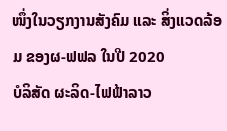ໜຶ່ງໃນວຽກງານສັງຄົມ ແລະ ສິ່ງແວດລ້ອມ ຂອງຜ-ຟຟລ ໃນປີ 2020
ບໍລິສັດ ຜະລິດ-ໄຟຟ້າລາວ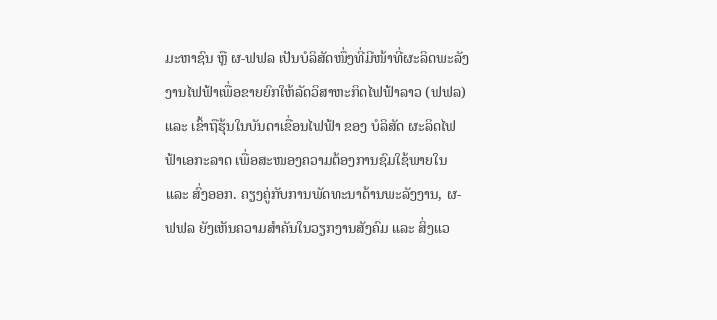ມະຫາຊົນ ຫຼື ຜ-ຟຟລ ເປັນບໍລິສັດໜຶ່ງທີ່ມີໜ້າທີ່ຜະລິດພະລັງງານໄຟຟ້າເພື່ອຂາຍຍົກໃຫ້ລັດວິສາຫະກິດໄຟຟ້າລາວ (ຟຟລ) ແລະ ເຂົ້າຖືຮຸ້ນໃນບັນດາເຂື່ອນໄຟຟ້າ ຂອງ ບໍລິສັດ ຜະລິດໄຟຟ້າເອກະລາດ ເພື່ອສະໜອງຄວາມຕ້ອງການຊົມໃຊ້ພາຍໃນ ແລະ ສົ່ງອອກ. ຄຽງຄູ່ກັບການພັດທະນາດ້ານພະລັງງານ, ຜ-ຟຟລ ຍັງເຫັນຄວາມສຳຄັນໃນວຽກງານສັງຄົມ ແລະ ສິ່ງແວ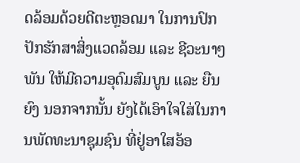ດລ້ອມດ້ວຍດີຕະຫຼອດມາ ໃນການປົກປັກຮັກສາສິ່ງແວດລ້ອມ ແລະ ຊີວະນາໆພັນ ໃຫ້ມີຄວາມອຸດົມສົມບູນ ແລະ ຍືນຍົງ ນອກຈາກນັ້ນ ຍັງໄດ້ເອົາໃຈໃສ່ໃນການພັດທະນາຊຸມຊົນ ທີ່ຢູ່ອາໃສອ້ອ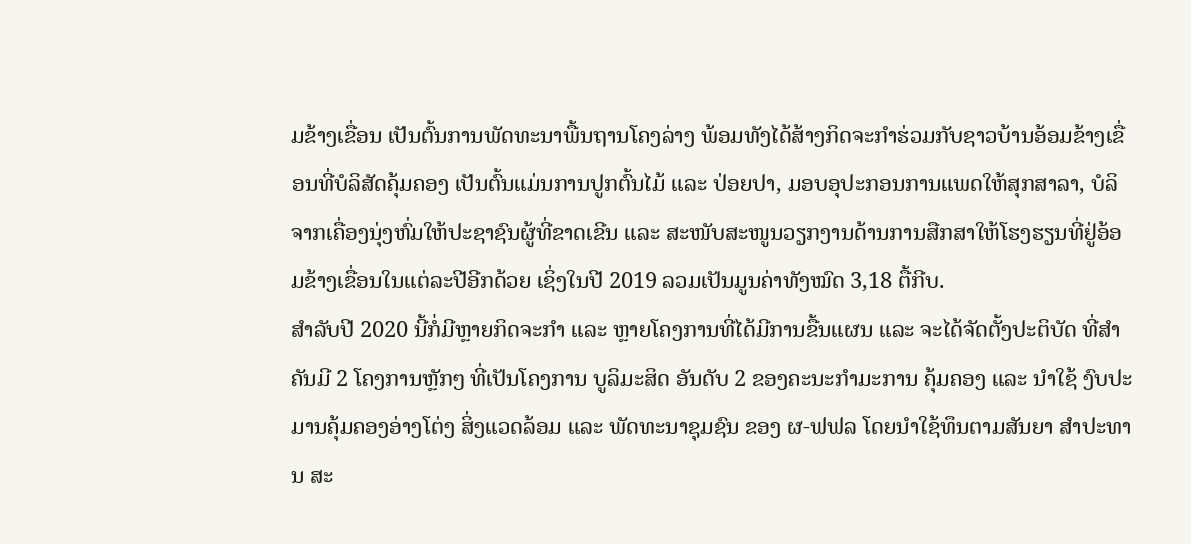ມຂ້າງເຂື່ອນ ເປັນຕົ້ນການພັດທະນາພື້ນຖານໂຄງລ່າງ ພ້ອມທັງໄດ້ສ້າງກິດຈະກໍາຮ່ວມກັບຊາວບ້ານອ້ອມຂ້າງເຂື່ອນທີ່ບໍລິສັດຄຸ້ມຄອງ ເປັນຕົ້ນແມ່ນການປູກຕົ້ນໄມ້ ແລະ ປ່ອຍປາ, ມອບອຸປະກອນການແພດໃຫ້ສຸກສາລາ, ບໍລິຈາກເຄື່ອງນຸ່ງຫົ່ມໃຫ້ປະຊາຊົນຜູ້ທີ່ຂາດເຂີນ ແລະ ສະໜັບສະໜູນວຽກງານດ້ານການສືກສາໃຫ້ໂຮງຮຽນທີ່ຢູ່ອ້ອມຂ້າງເຂື່ອນໃນແຕ່ລະປີອີກດ້ວຍ ເຊິ່ງໃນປີ 2019 ລວມເປັນມູນຄ່າທັງໝົດ 3,18 ຕື້ກີບ.
ສຳລັບປີ 2020 ນີ້ກໍ່ມີຫຼາຍກິດຈະກຳ ແລະ ຫຼາຍໂຄງການທີ່ໄດ້ມີການຂື້ນແຜນ ແລະ ຈະໄດ້ຈັດຕັ້ງປະຕິບັດ ທີ່ສຳຄັນມີ 2 ໂຄງການຫຼັກໆ ທີ່ເປັນໂຄງການ ບູລິມະສິດ ອັນດັບ 2 ຂອງຄະນະກໍາມະການ ຄຸ້ມຄອງ ແລະ ນໍາໃຊ້ ງົບປະມານຄຸ້ມຄອງອ່າງໂຕ່ງ ສິ່ງແວດລ້ອມ ແລະ ພັດທະນາຊຸມຊົນ ຂອງ ຜ-ຟຟລ ໂດຍນຳໃຊ້ທຶນຕາມສັນຍາ ສຳປະທານ ສະ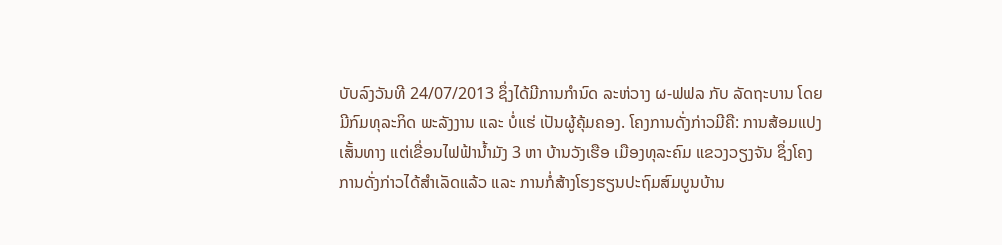ບັບລົງວັນທີ 24/07/2013 ຊຶ່ງໄດ້ມີການກຳນົດ ລະຫ່ວາງ ຜ-ຟຟລ ກັບ ລັດຖະບານ ໂດຍມີກົມທຸລະກິດ ພະລັງງານ ແລະ ບໍ່ແຮ່ ເປັນຜູ້ຄຸ້ມຄອງ. ໂຄງການດັ່ງກ່າວມີຄື: ການສ້ອມແປງເສັ້ນທາງ ແຕ່ເຂື່ອນໄຟຟ້ານ້ຳມັງ 3 ຫາ ບ້ານວັງເຮືອ ເມືອງທຸລະຄົມ ແຂວງວຽງຈັນ ຊຶ່ງໂຄງການດັ່ງກ່າວໄດ້ສໍາເລັດແລ້ວ ແລະ ການກໍ່ສ້າງໂຮງຮຽນປະຖົມສົມບູນບ້ານ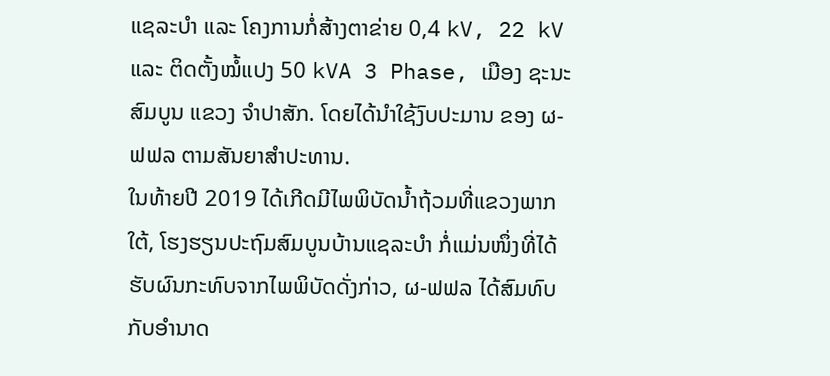ແຊລະບຳ ແລະ ໂຄງການກໍ່ສ້າງຕາຂ່າຍ 0,4 kV, 22 kV ແລະ ຕິດຕັ້ງໝໍ້ແປງ 50 kVA 3 Phase, ເມືອງ ຊະນະສົມບູນ ແຂວງ ຈຳປາສັກ. ໂດຍໄດ້ນໍາໃຊ້ງົບປະມານ ຂອງ ຜ-ຟຟລ ຕາມສັນຍາສຳປະທານ.
ໃນທ້າຍປີ 2019 ໄດ້ເກີດມີໄພພິບັດນໍ້າຖ້ວມທີ່ແຂວງພາກໃຕ້, ໂຮງຮຽນປະຖົມສົມບູນບ້ານແຊລະບຳ ກໍ່ແມ່ນໜຶ່ງທີ່ໄດ້ຮັບຜົນກະທົບຈາກໄພພິບັດດັ່ງກ່າວ, ຜ-ຟຟລ ໄດ້ສົມທົບກັບອໍານາດ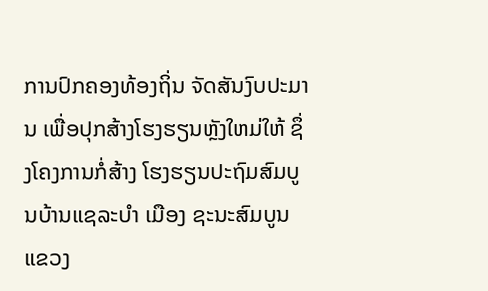ການປົກຄອງທ້ອງຖິ່ນ ຈັດສັນງົບປະມານ ເພື່ອປຸກສ້າງໂຮງຮຽນຫຼັງໃຫມ່ໃຫ້ ຊຶ່ງໂຄງການກໍ່ສ້າງ ໂຮງຮຽນປະຖົມສົມບູນບ້ານແຊລະບຳ ເມືອງ ຊະນະສົມບູນ ແຂວງ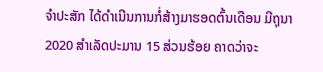ຈໍາປະສັກ ໄດ້ດຳເນີນການກໍ່ສ້າງມາຮອດຕົ້ນເດືອນ ມີຖຸນາ 2020 ສຳເລັດປະມານ 15 ສ່ວນຮ້ອຍ ຄາດວ່າຈະ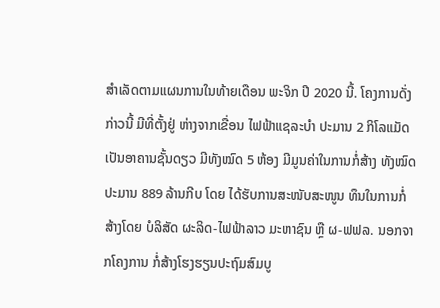ສໍາເລັດຕາມແຜນການໃນທ້າຍເດືອນ ພະຈິກ ປີ 2020 ນີ້. ໂຄງການດັ່ງກ່າວນີ້ ມີທີ່ຕັ້ງຢູ່ ຫ່າງຈາກເຂື່ອນ ໄຟຟ້າແຊລະບຳ ປະມານ 2 ກິໂລແມັດ ເປັນອາຄານຊັ້ນດຽວ ມີທັງໝົດ 5 ຫ້ອງ ມີມູນຄ່າໃນການກໍ່ສ້າງ ທັງໝົດປະມານ 889 ລ້ານກີບ ໂດຍ ໄດ້ຮັບການສະໜັບສະໜູນ ທຶນໃນການກໍ່ສ້າງໂດຍ ບໍລິສັດ ຜະລິດ-ໄຟຟ້າລາວ ມະຫາຊົນ ຫຼື ຜ-ຟຟລ. ນອກຈາກໂຄງການ ກໍ່ສ້າງໂຮງຮຽນປະຖົມສົມບູ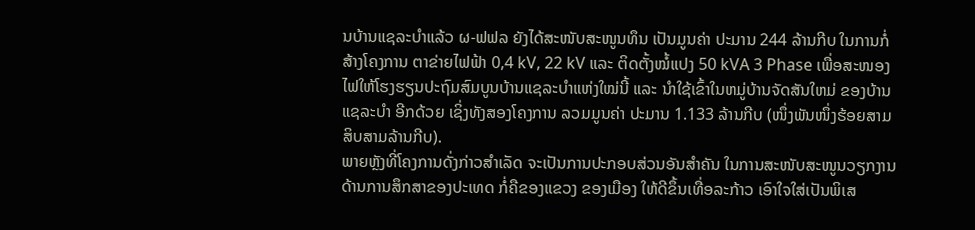ນບ້ານແຊລະບຳແລ້ວ ຜ-ຟຟລ ຍັງໄດ້ສະໜັບສະໜູນທຶນ ເປັນມູນຄ່າ ປະມານ 244 ລ້ານກີບ ໃນການກໍ່ສ້າງໂຄງການ ຕາຂ່າຍໄຟຟ້າ 0,4 kV, 22 kV ແລະ ຕິດຕັ້ງໝໍ້ແປງ 50 kVA 3 Phase ເພື່ອສະໜອງໄຟໃຫ້ໂຮງຮຽນປະຖົມສົມບູນບ້ານແຊລະບຳແຫ່ງໃໝ່ນີ້ ແລະ ນຳໃຊ້ເຂົ້າໃນຫມູ່ບ້ານຈັດສັນໃຫມ່ ຂອງບ້ານແຊລະບໍາ ອີກດ້ວຍ ເຊິ່ງທັງສອງໂຄງການ ລວມມູນຄ່າ ປະມານ 1.133 ລ້ານກີບ (ໜຶ່ງພັນໜຶ່ງຮ້ອຍສາມສິບສາມລ້ານກີບ).
ພາຍຫຼັງທີ່ໂຄງການດັ່ງກ່າວສຳເລັດ ຈະເປັນການປະກອບສ່ວນອັນສຳຄັນ ໃນການສະໜັບສະໜູນວຽກງານດ້ານການສຶກສາຂອງປະເທດ ກໍ່ຄືຂອງແຂວງ ຂອງເມືອງ ໃຫ້ດີຂຶ້ນເທື່ອລະກ້າວ ເອົາໃຈໃສ່ເປັນພິເສ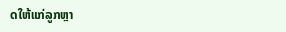ດໃຫ້ແກ່ລູກຫຼາ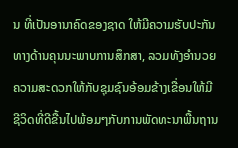ນ ທີ່ເປັນອານາຄົດຂອງຊາດ ໃຫ້ມີຄວາມຮັບປະກັນທາງດ້ານຄຸນນະພາບການສຶກສາ, ລວມທັງອຳນວຍຄວາມສະດວກໃຫ້ກັບຊຸມຊົນອ້ອມຂ້າງເຂື່ອນໃຫ້ມີຊີວິດທີ່ດີຂື້ນໄປພ້ອມໆກັບການພັດທະນາພື້ນຖານ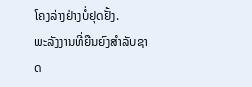ໂຄງລ່າງຢ່າງບໍ່ຢຸດຢັ້ງ.
ພະລັງງານທີ່ຍືນຍົງສຳລັບຊາດ